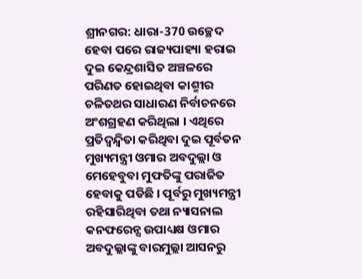ଶ୍ରୀନଗର: ଧାରା-370 ଉଚ୍ଛେଦ ହେବା ପରେ ରାଜ୍ୟପାହ୍ୟା ହରାଇ ଦୁଇ କେନ୍ଦ୍ରଶାସିତ ଅଞ୍ଚଳରେ ପରିଣତ ହୋଇଥିବା କାଶ୍ମୀର ଚଳିତଥର ସାଧାରଣ ନିର୍ବାଚନରେ ଅଂଶଗ୍ରହଣ କରିଥିଲା । ଏଥିରେ ପ୍ରତିଦ୍ବନ୍ଦ୍ବିତା କରିଥିବା ଦୁଇ ପୂର୍ବତନ ମୁଖ୍ୟମନ୍ତ୍ରୀ ଓମାର ଅବଦୁଲ୍ଲା ଓ ମେହେବୁବା ମୁଫତିଙ୍କୁ ପରାଜିତ ହେବାକୁ ପଡିଛି । ପୂର୍ବରୁ ମୁଖ୍ୟମନ୍ତ୍ରୀ ରହିସାରିଥିବା ତଥା ନ୍ୟାସନାଲ କନଫରେନ୍ସ ଉପାଧ୍ୟକ୍ଷ ଓମାର ଅବଦୁଲ୍ଲାଙ୍କୁ ବାରମୁଲ୍ଲା ଆସନରୁ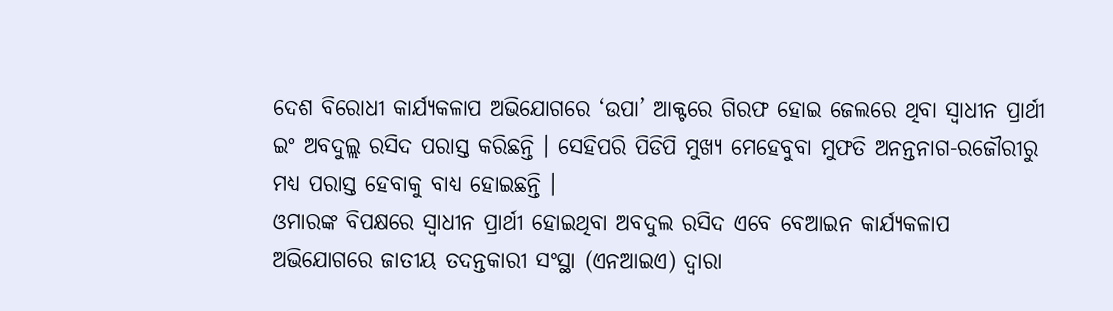ଦେଶ ବିରୋଧୀ କାର୍ଯ୍ୟକଳାପ ଅଭିଯୋଗରେ ‘ଉପା’ ଆକ୍ଟରେ ଗିରଫ ହୋଇ ଜେଲରେ ଥିବା ସ୍ବାଧୀନ ପ୍ରାର୍ଥୀ ଇଂ ଅବଦୁଲ୍ଲ ରସିଦ ପରାସ୍ତ କରିଛନ୍ତି । ସେହିପରି ପିଡିପି ମୁଖ୍ୟ ମେହେବୁବା ମୁଫତି ଅନନ୍ତନାଗ-ରଜୌରୀରୁ ମଧ୍ୟ ପରାସ୍ତ ହେବାକୁ ବାଧ୍ୟ ହୋଇଛନ୍ତି ।
ଓମାରଙ୍କ ବିପକ୍ଷରେ ସ୍ବାଧୀନ ପ୍ରାର୍ଥୀ ହୋଇଥିବା ଅବଦୁଲ ରସିଦ ଏବେ ବେଆଇନ କାର୍ଯ୍ୟକଳାପ ଅଭିଯୋଗରେ ଜାତୀୟ ତଦନ୍ତକାରୀ ସଂସ୍ଥା (ଏନଆଇଏ) ଦ୍ବାରା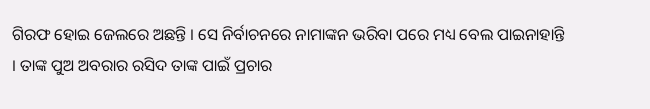ଗିରଫ ହୋଇ ଜେଲରେ ଅଛନ୍ତି । ସେ ନିର୍ବାଚନରେ ନାମାଙ୍କନ ଭରିବା ପରେ ମଧ୍ୟ ବେଲ ପାଇନାହାନ୍ତି । ତାଙ୍କ ପୁଅ ଅବରାର ରସିଦ ତାଙ୍କ ପାଇଁ ପ୍ରଚାର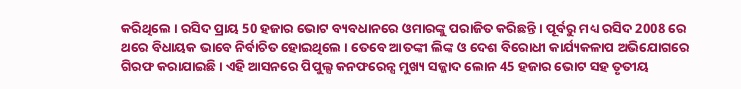କରିଥିଲେ । ରସିଦ ପ୍ରାୟ 50 ହଜାର ଭୋଟ ବ୍ୟବଧାନରେ ଓମାରଙ୍କୁ ପରାଜିତ କରିଛନ୍ତି । ପୂର୍ବରୁ ମଧ୍ୟ ରସିଦ 2008 ରେ ଥରେ ବିଧାୟକ ଭାବେ ନିର୍ବାଚିତ ହୋଇଥିଲେ । ତେବେ ଆତଙ୍କୀ ଲିଙ୍କ ଓ ଦେଶ ବିରୋଧୀ କାର୍ଯ୍ୟକଳାପ ଅଭିଯୋଗରେ ଗିରଫ କରାଯାଇଛି । ଏହି ଆସନରେ ପିପୁଲ୍ସ କନଫରେନ୍ସ ମୁଖ୍ୟ ସଜ୍ଜାଦ ଲୋନ 45 ହଜାର ଭୋଟ ସହ ତୃତୀୟ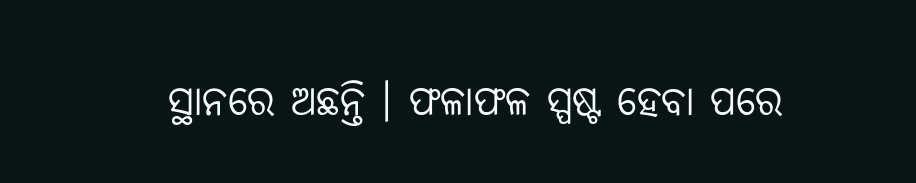ସ୍ଥାନରେ ଅଛନ୍ତି । ଫଳାଫଳ ସ୍ପଷ୍ଟ ହେବା ପରେ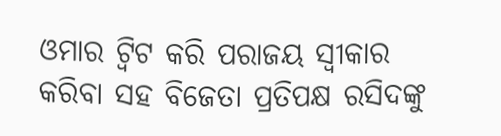ଓମାର ଟ୍ବିଟ କରି ପରାଜୟ ସ୍ବୀକାର କରିବା ସହ ବିଜେତା ପ୍ରତିପକ୍ଷ ରସିଦଙ୍କୁ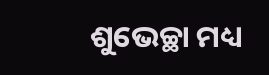ଶୁଭେଚ୍ଛା ମଧ୍ୟ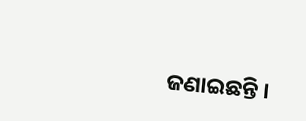ଜଣାଇଛନ୍ତି ।